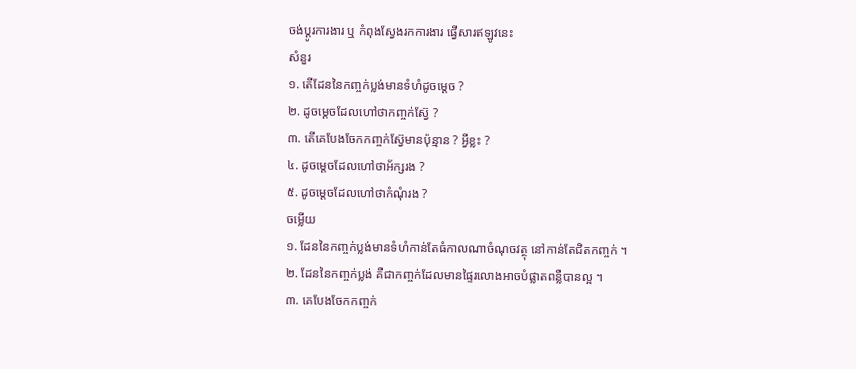ចង់ប្តូរការងារ ឬ កំពុងស្វែងរកការងារ ផ្វើសារឥឡូវនេះ
សំនួរ
១. តើដែននៃកញ្ចក់ប្លង់មានទំហំដូចម្តេច ?
២. ដូចម្តេចដែលហៅថាកញ្ចក់ស៊្វែ ?
៣. តើគេបែងចែកកញ្ចក់ស្វ៊ែមានប៉ុន្មាន ? អ្វីខ្លះ ?
៤. ដូចម្តេចដែលហៅថាអ័ក្សរង ?
៥. ដូចម្តេចដែលហៅថាកំណុំរង ?
ចម្លើយ
១. ដែននៃកញ្ចក់ប្លង់មានទំហំកាន់តែធំកាលណាចំណុចវត្ថុ នៅកាន់តែជិតកញ្ចក់ ។
២. ដែននៃកញ្ចក់ប្លង់ គឺជាកញ្ចក់ដែលមានផ្ទៃរលោងអាចបំផ្លាតពន្លឺបានល្អ ។
៣. គេបែងចែកកញ្ចក់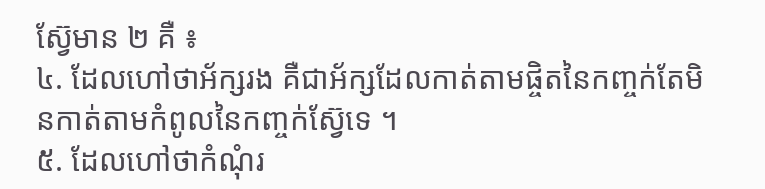ស្វ៊ែមាន ២ គឺ ៖
៤. ដែលហៅថាអ័ក្សរង គឺជាអ័ក្សដែលកាត់តាមផ្ចិតនៃកញ្ចក់តែមិនកាត់តាមកំពូលនៃកញ្ចក់ស្វ៊ែទេ ។
៥. ដែលហៅថាកំណុំរ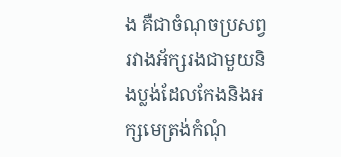ង គឺជាចំណុចប្រសព្វរវាងអ័ក្សរងជាមួយនិងប្លង់ដែលកែងនិងអក្សមេត្រង់កំណុំ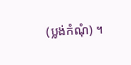(ប្លង់កំណុំ) ។